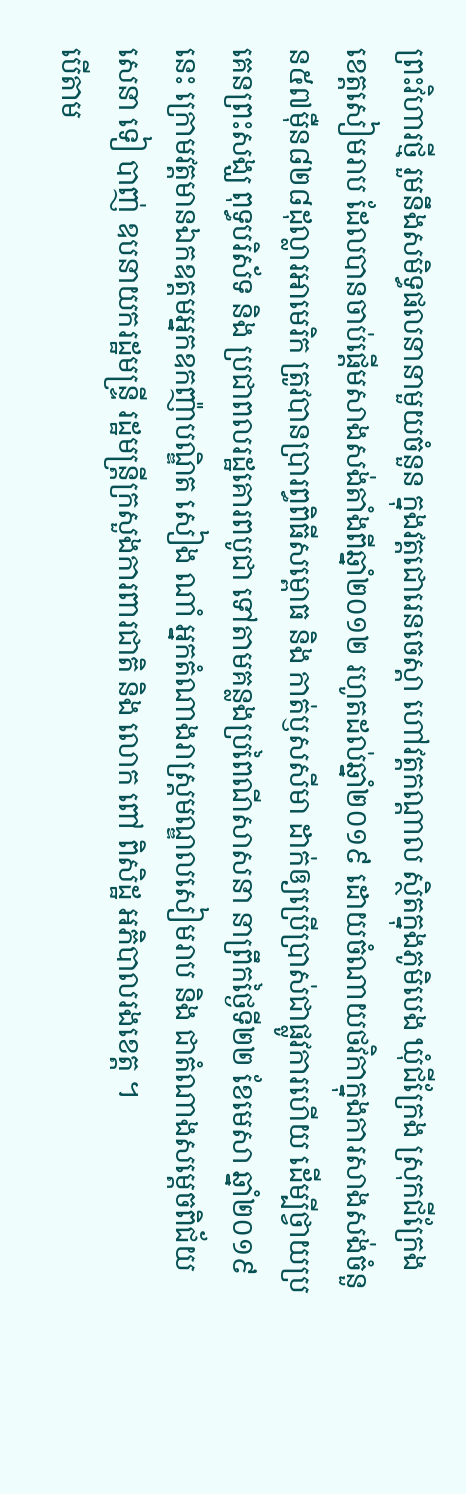ព្រះវិហារថ្មី រួមនឹងសមិទ្ធផលនានាមួយចំនួន ក្នុងវត្តជោរេនចេស្តា ហៅវត្តកណ្តាល ស្ថិតក្នុងភូមិបេង ឃុំជីក្រែង ស្រុកជីក្រែង ខេត្តសៀមរាប ដែលបានចាប់ផ្តើមសាងសង់តាំងពីឆ្នាំ២០១២ រហូតដល់ឆ្នាំ២០១៩ ដោយចំណាយថវិកាក្នុងការសាងសង់ចំនួន៥៧ម៉ឺន៨២៨ដុល្លារអាមេរិក ត្រូវបានប្រារព្ធពិធីសម្ពោធ និង កាត់ឫសសីមា ដាក់ឲ្យប្រើប្រាស់ជាផ្លូវការហើយ ដើម្បីថ្វាយប្រគេនព្រះសង្ឃ ពុទ្ធបរិស័ទ និង ប្រជាពលរដ្ឋគោរពបូជា ទៅតាមគន្លងប្រពៃណីសាសនា នាព្រឹកថ្ងៃទី២២ ខែមេសា ឆ្នាំ២០១៩នេះ ក្រោមវត្តមានឯកឧត្តមអ្នកឧកញ៉ាបណ្ឌិត សៀង ណាំ អ្នកតំណាងរាស្ត្រមណ្ឌលសៀមរាប និង ជាតំណាងសម្តេចពិជ័យសេនា ទៀ បាញ់ ឧបនាយករដ្ឋមន្ទ្រី រដ្ឋមន្ត្រីក្រសួងការពារជាតិ និង លោក ពៅ ពិសិដ្ឋ អភិបាលរងខេត្ត ។
បើតាម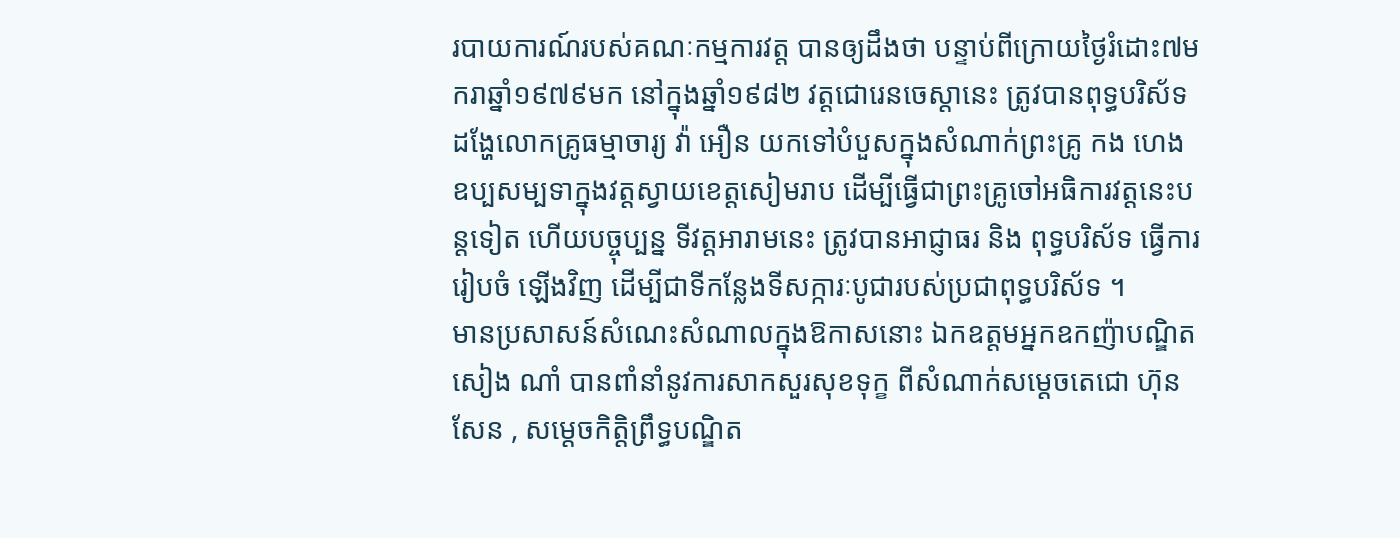របាយការណ៍របស់គណៈកម្មការវត្ត បានឲ្យដឹងថា បន្ទាប់ពីក្រោយថ្ងៃរំដោះ៧មករាឆ្នាំ១៩៧៩មក នៅក្នុងឆ្នាំ១៩៨២ វត្តជោរេនចេស្តានេះ ត្រូវបានពុទ្ធបរិស័ទដង្ហែលោកគ្រូធម្មាចារ្យ វ៉ា អឿន យកទៅបំបួសក្នុងសំណាក់ព្រះគ្រូ កង ហេង ឧប្បសម្បទាក្នុងវត្តស្វាយខេត្តសៀមរាប ដើម្បីធ្វើជាព្រះគ្រូចៅអធិការវត្តនេះបន្តទៀត ហើយបច្ចុប្បន្ន ទីវត្តអារាមនេះ ត្រូវបានអាជ្ញាធរ និង ពុទ្ធបរិស័ទ ធ្វើការរៀបចំ ឡើងវិញ ដើម្បីជាទីកន្លែងទីសក្ការៈបូជារបស់ប្រជាពុទ្ធបរិស័ទ ។
មានប្រសាសន៍សំណេះសំណាលក្នុងឱកាសនោះ ឯកឧត្តមអ្នកឧកញ៉ាបណ្ឌិត សៀង ណាំ បានពាំនាំនូវការសាកសួរសុខទុក្ខ ពីសំណាក់សម្តេចតេជោ ហ៊ុន សែន , សម្តេចកិត្តិព្រឹទ្ធបណ្ឌិត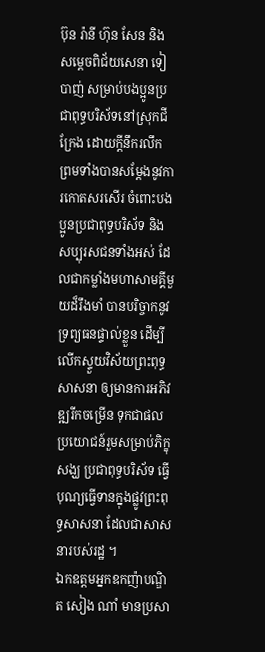ប៊ុន រ៉ានី ហ៊ុន សែន និង សម្តេចពិជ័យសេនា ទៀ បាញ់ សម្រាប់បងប្អូនប្រជាពុទ្ធបរិស័ទនៅស្រុកជីក្រែង ដោយក្តីនឹករលឹក ព្រមទាំងបានសម្ដែងនូវការកោតសរសើរ ចំពោះបងប្អូនប្រជាពុទ្ធបរិស័ទ និង សប្បុរសជនទាំងអស់ ដែលជាកម្លាំងមហាសាមគ្គីមួយដ៏រឹងមាំ បានបរិច្ចាកនូវទ្រព្យធនផ្ទាល់ខ្លួន ដើម្បីលើកស្ទួយវិស័យព្រះពុទ្ធសាសនា ឲ្យមានការអភិវឌ្ឍរីកចម្រើន ទុកជាផលប្រយោជន៍រួមសម្រាប់ភិក្ខុសង្ឃ ប្រជាពុទ្ធបរិស័ទ ធ្វើបុណ្យធ្វើទានក្នុងផ្លូវព្រះពុទ្ធសាសនា ដែលជាសាសនារបស់រដ្ឋ ។
ឯកឧត្តមអ្នកឧកញ៉ាបណ្ឌិត សៀង ណាំ មានប្រសា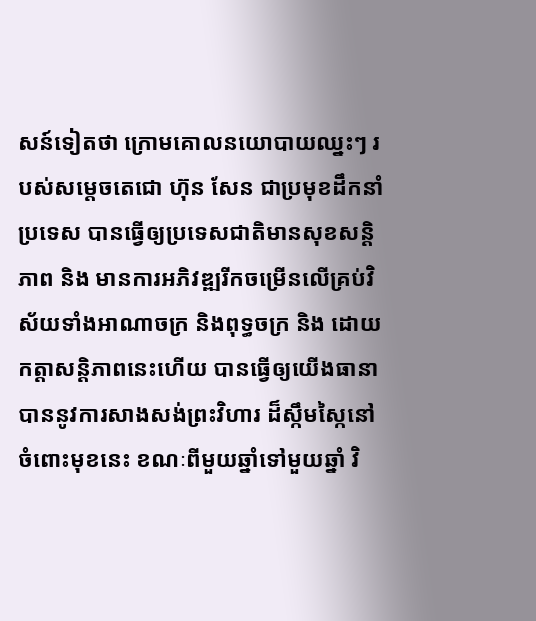សន៍ទៀតថា ក្រោមគោលនយោបាយឈ្នះៗ របស់សម្តេចតេជោ ហ៊ុន សែន ជាប្រមុខដឹកនាំប្រទេស បានធ្វើឲ្យប្រទេសជាតិមានសុខសន្តិភាព និង មានការអភិវឌ្ឍរីកចម្រើនលើគ្រប់វិស័យទាំងអាណាចក្រ និងពុទ្ធចក្រ និង ដោយកត្តាសន្តិភាពនេះហើយ បានធ្វើឲ្យយើងធានាបាននូវការសាងសង់ព្រះវិហារ ដ៏ស្កឹមស្កៃនៅចំពោះមុខនេះ ខណៈពីមួយឆ្នាំទៅមួយឆ្នាំ វិ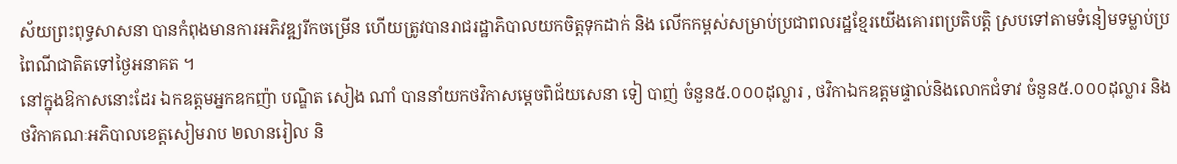ស័យព្រះពុទ្ធសាសនា បានកំពុងមានការអភិវឌ្ឍរីកចម្រើន ហើយត្រូវបានរាជរដ្ឋាភិបាលយកចិត្តទុកដាក់ និង លើកកម្ពស់សម្រាប់ប្រជាពលរដ្ឋខ្មែរយើងគោរពប្រតិបត្តិ ស្របទៅតាមទំនៀមទម្លាប់ប្រពៃណីជាតិតទៅថ្ងៃអនាគត ។
នៅក្នុងឱកាសនោះដែរ ឯកឧត្តមអ្នកឧកញ៉ា បណ្ឌិត សៀង ណាំ បាននាំយកថវិកាសម្តេចពិជ័យសេនា ទៀ បាញ់ ចំនួន៥.០០០ដុល្លារ , ថវិកាឯកឧត្តមផ្ទាល់និងលោកជំទាវ ចំនួន៥.០០០ដុល្លារ និងថវិកាគណៈអភិបាលខេត្តសៀមរាប ២លានរៀល និ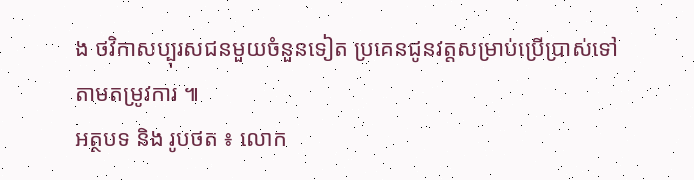ង ថវិកាសប្បុរសជនមួយចំនួនទៀត ប្រគេនជូនវត្តសម្រាប់ប្រើប្រាស់ទៅតាមតម្រូវការ ៕
អត្ថបទ និង រូបថត ៖ លោក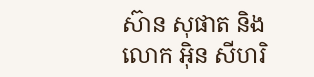ស៊ាន សុផាត និង លោក អ៊ិន សីហរិ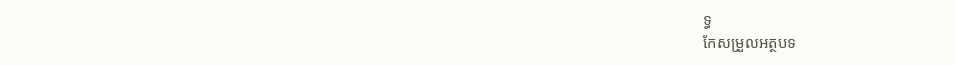ទ្ធ
កែសម្រួលអត្ថបទ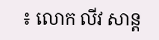៖ លោក លីវ សាន្ត